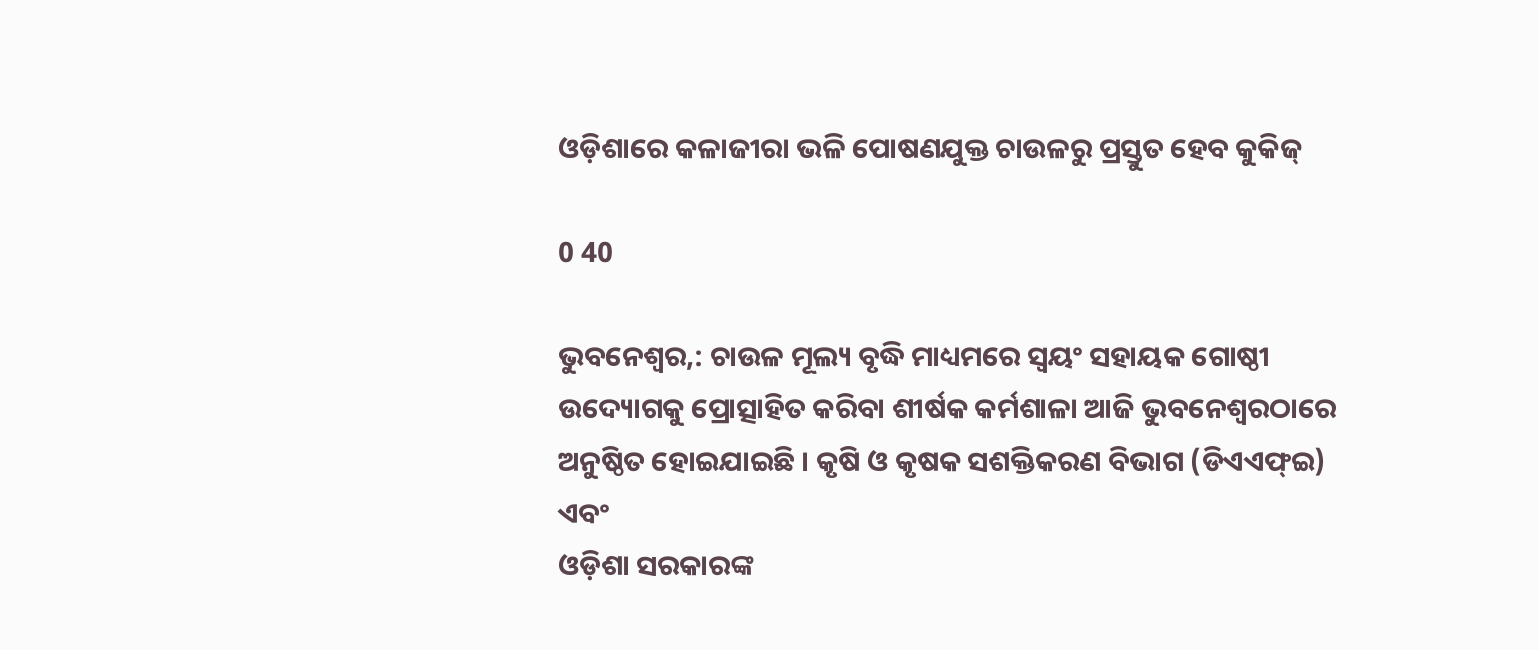ଓଡ଼ିଶାରେ କଳାଜୀରା ଭଳି ପୋଷଣଯୁକ୍ତ ଚାଉଳରୁ ପ୍ରସ୍ତୁତ ହେବ କୁକିଜ୍‌

0 40

ଭୁବନେଶ୍ୱର,: ଚାଉଳ ମୂଲ୍ୟ ବୃଦ୍ଧି ମାଧ୍ୟମରେ ସ୍ୱୟଂ ସହାୟକ ଗୋଷ୍ଠୀ ଉଦ୍ୟୋଗକୁ ପ୍ରୋତ୍ସାହିତ କରିବା ଶୀର୍ଷକ କର୍ମଶାଳା ଆଜି ଭୁବନେଶ୍ୱରଠାରେ ଅନୁଷ୍ଠିତ ହୋଇଯାଇଛି । କୃଷି ଓ କୃଷକ ସଶକ୍ତିକରଣ ବିଭାଗ (ଡିଏଏଫ୍‌ଇ) ଏବଂ
ଓଡ଼ିଶା ସରକାରଙ୍କ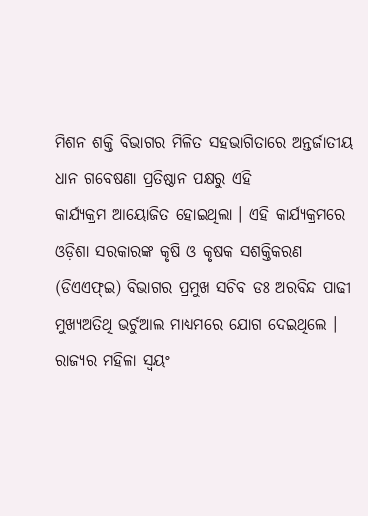ମିଶନ ଶକ୍ତି ବିଭାଗର ମିଳିତ ସହଭାଗିତାରେ ଅନ୍ତର୍ଜାତୀୟ ଧାନ ଗବେଷଣା ପ୍ରତିଷ୍ଠାନ ପକ୍ଷରୁ ଏହି
କାର୍ଯ୍ୟକ୍ରମ ଆୟୋଜିତ ହୋଇଥିଲା । ଏହି କାର୍ଯ୍ୟକ୍ରମରେ ଓଡ଼ିଶା ସରକାରଙ୍କ କୃଷି ଓ କୃଷକ ସଶକ୍ତିକରଣ (ଡିଏଏଫ୍‌ଇ) ବିଭାଗର ପ୍ରମୁଖ ସଚିବ ଡଃ ଅରବିନ୍ଦ ପାଢୀ ମୁଖ୍ୟଅତିଥି ଭର୍ଚୁଆଲ ମାଧ୍ୟମରେ ଯୋଗ ଦେଇଥିଲେ । ରାଜ୍ୟର ମହିଳା ସ୍ୱୟଂ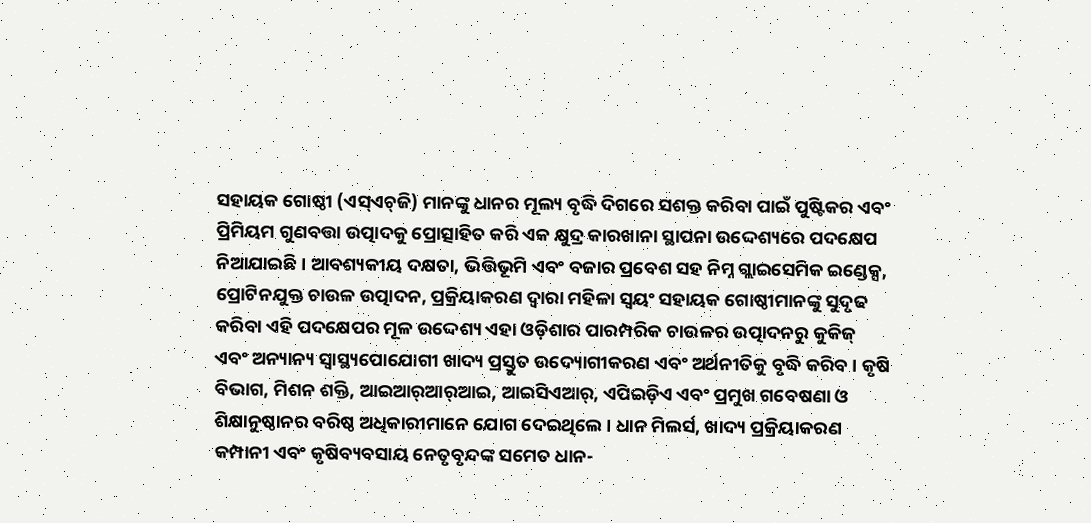ସହାୟକ ଗୋଷ୍ଠୀ (ଏସ୍‌ଏଚ୍‌ଜି) ମାନଙ୍କୁ ଧାନର ମୂଲ୍ୟ ବୃଦ୍ଧି ଦିଗରେ ସଶକ୍ତ କରିବା ପାଇଁ ପୁଷ୍ଟିକର ଏବଂ ପ୍ରିମିୟମ ଗୁଣବତ୍ତା ଉତ୍ପାଦକୁ ପ୍ରୋତ୍ସାହିତ କରି ଏକ କ୍ଷୁଦ୍ର କାରଖାନା ସ୍ଥାପନା ଉଦ୍ଦେଶ୍ୟରେ ପଦକ୍ଷେପ ନିଆଯାଇଛି । ଆବଶ୍ୟକୀୟ ଦକ୍ଷତା, ଭିତ୍ତିଭୂମି ଏବଂ ବଜାର ପ୍ରବେଶ ସହ ନିମ୍ନ ଗ୍ଲାଇସେମିକ ଇଣ୍ଡେକ୍ସ, ପ୍ରୋଟିନଯୁକ୍ତ ଚାଉଳ ଉତ୍ପାଦନ, ପ୍ରକ୍ରିୟାକରଣ ଦ୍ୱାରା ମହିଳା ସ୍ୱୟଂ ସହାୟକ ଗୋଷ୍ଠୀମାନଙ୍କୁ ସୁଦୃଢ କରିବା ଏହି ପଦକ୍ଷେପର ମୂଳ ଉଦ୍ଦେଶ୍ୟ ଏହା ଓଡ଼ିଶାର ପାରମ୍ପରିକ ଚାଉଳର ଉତ୍ପାଦନରୁ କୁକିଜ୍ ଏବଂ ଅନ୍ୟାନ୍ୟ ସ୍ୱାସ୍ଥ୍ୟପୋଯୋଗୀ ଖାଦ୍ୟ ପ୍ରସ୍ତୁତ ଉଦ୍ୟୋଗୀକରଣ ଏବଂ ଅର୍ଥନୀତିକୁ ବୃଦ୍ଧି କରିବ । କୃଷି ବିଭାଗ, ମିଶନ ଶକ୍ତି, ଆଇଆର୍‌ଆର୍‌ଆଇ, ଆଇସିଏଆର୍‌, ଏପିଇଡ଼ିଏ ଏବଂ ପ୍ରମୁଖ ଗବେଷଣା ଓ ଶିକ୍ଷାନୁଷ୍ଠାନର ବରିଷ୍ଠ ଅଧିକାରୀମାନେ ଯୋଗ ଦେଇଥିଲେ । ଧାନ ମିଲର୍ସ, ଖାଦ୍ୟ ପ୍ରକ୍ରିୟାକରଣ କମ୍ପାନୀ ଏବଂ କୃଷିବ୍ୟବସାୟ ନେତୃବୃନ୍ଦଙ୍କ ସମେତ ଧାନ-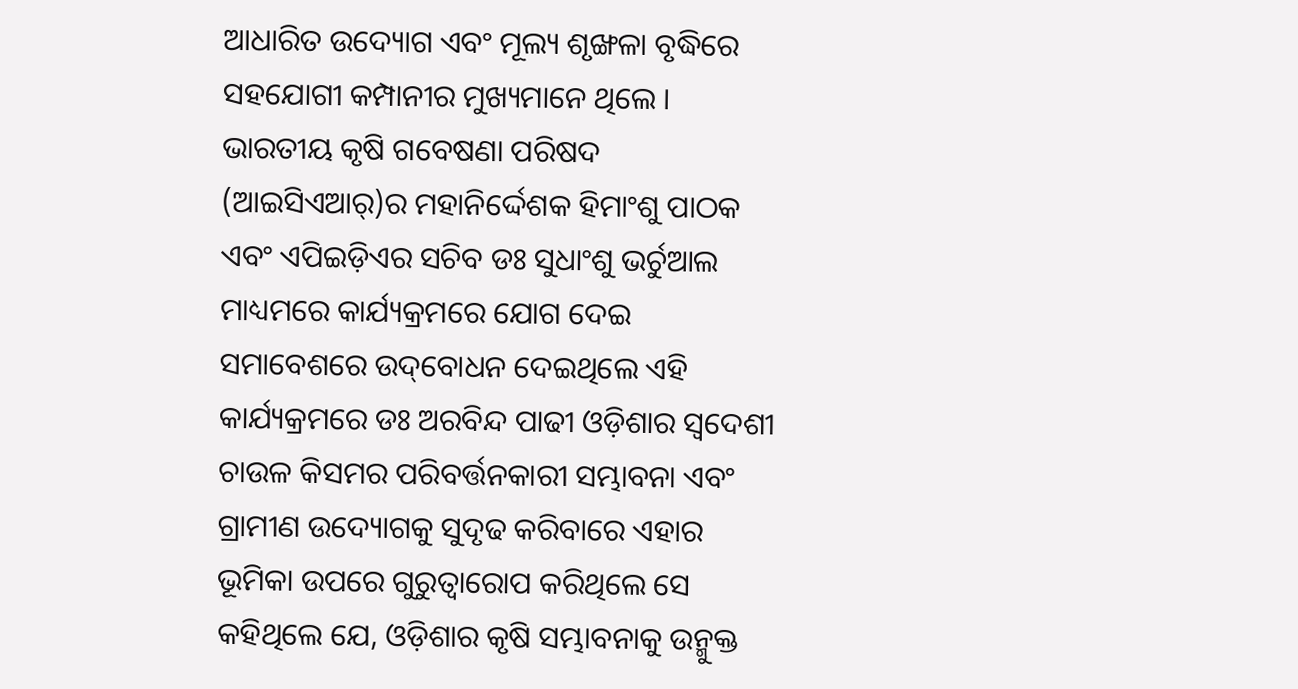ଆଧାରିତ ଉଦ୍ୟୋଗ ଏବଂ ମୂଲ୍ୟ ଶୃଙ୍ଖଳା ବୃଦ୍ଧିରେ ସହଯୋଗୀ କମ୍ପାନୀର ମୁଖ୍ୟମାନେ ଥିଲେ । ଭାରତୀୟ କୃଷି ଗବେଷଣା ପରିଷଦ (ଆଇସିଏଆର୍‌)ର ମହାନିର୍ଦ୍ଦେଶକ ହିମାଂଶୁ ପାଠକ ଏବଂ ଏପିଇଡ଼ିଏର ସଚିବ ଡଃ ସୁଧାଂଶୁ ଭର୍ଚୁଆଲ ମାଧ୍ୟମରେ କାର୍ଯ୍ୟକ୍ରମରେ ଯୋଗ ଦେଇ ସମାବେଶରେ ଉଦ୍‌ବୋଧନ ଦେଇଥିଲେ ଏହି କାର୍ଯ୍ୟକ୍ରମରେ ଡଃ ଅରବିନ୍ଦ ପାଢୀ ଓଡ଼ିଶାର ସ୍ୱଦେଶୀ ଚାଉଳ କିସମର ପରିବର୍ତ୍ତନକାରୀ ସମ୍ଭାବନା ଏବଂ ଗ୍ରାମୀଣ ଉଦ୍ୟୋଗକୁ ସୁଦୃଢ କରିବାରେ ଏହାର ଭୂମିକା ଉପରେ ଗୁରୁତ୍ୱାରୋପ କରିଥିଲେ ସେ କହିଥିଲେ ଯେ, ଓଡ଼ିଶାର କୃଷି ସମ୍ଭାବନାକୁ ଉନ୍ମୁକ୍ତ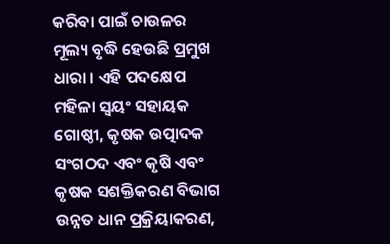କରିବା ପାଇଁ ଚାଉଳର ମୂଲ୍ୟ ବୃଦ୍ଧି ହେଉଛି ପ୍ରମୁଖ ଧାରା । ଏହି ପଦକ୍ଷେପ ମହିଳା ସ୍ୱୟଂ ସହାୟକ ଗୋଷ୍ଠୀ, କୃଷକ ଉତ୍ପାଦକ ସଂଗଠଦ ଏବଂ କୃଷି ଏବଂ କୃଷକ ସଶକ୍ତିକରଣ ବିଭାଗ ଉନ୍ନତ ଧାନ ପ୍ରକ୍ରିୟାକରଣ,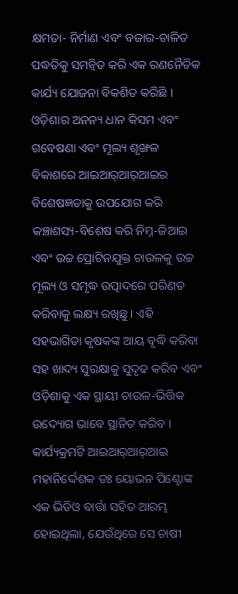କ୍ଷମତା- ନିର୍ମାଣ ଏବଂ ବଜାର-ଚାଳିତ ପଦ୍ଧତିକୁ ସମନ୍ୱିତ କରି ଏକ ରଣନୈତିକ କାର୍ଯ୍ୟ ଯୋଜନା ବିକଶିତ କରିଛି । ଓଡ଼ିଶାର ଅନନ୍ୟ ଧାନ କିସମ ଏବଂ ଗବେଷଣା ଏବଂ ମୂଲ୍ୟ ଶୃଙ୍ଖଳ ବିକାଶରେ ଆଇଆର୍‌ଆର୍‌ଆଇର ବିଶେଷଜ୍ଞତାକୁ ଉପଯୋଗ କରି
କଞ୍ଚାଶସ୍ୟ-ବିଶେଷ କରି ନିମ୍ନ-ଜିଆଇ ଏବଂ ଉଚ୍ଚ ପ୍ରୋଟିନଯୁକ୍ତ ଚାଉଳକୁ ଉଚ୍ଚ ମୂଲ୍ୟ ଓ ସମୃଦ୍ଧ ଉତ୍ପାଦରେ ପରିଣତ
କରିବାକୁ ଲକ୍ଷ୍ୟ ରଖିଛୁ । ଏହି ସହଭାଗିତା କୃଷକଙ୍କ ଆୟ ବୃଦ୍ଧି କରିବା ସହ ଖାଦ୍ୟ ସୁରକ୍ଷାକୁ ସୁଦୃଢ କରିବ ଏବଂ ଓଡ଼ିଶାକୁ ଏକ ସ୍ଥାୟୀ ଚାଉଳ-ଭିତ୍ତିକ ଉଦ୍ୟୋଗ ଭାବେ ସ୍ଥାନିତ କରିବ । କାର୍ଯ୍ୟକ୍ରମଟି ଆଇଆର୍‌ଆର୍‌ଆଇ ମହାନିର୍ଦ୍ଦେଶକ ଡଃ ୟୋଭନ ପିଣ୍ଟୋଙ୍କ ଏକ ଭିଡିଓ ବାର୍ତ୍ତା ସହିତ ଆରମ୍ଭ ହୋଇଥିଲା, ଯେଉଁଥିରେ ସେ ଚାଷୀ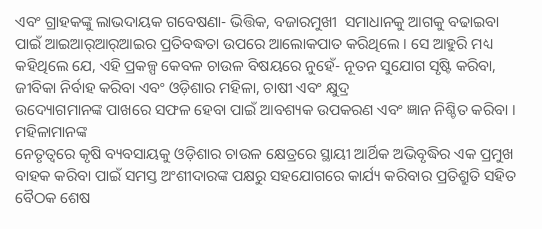ଏବଂ ଗ୍ରାହକଙ୍କୁ ଲାଭଦାୟକ ଗବେଷଣା- ଭିତ୍ତିକ, ବଜାରମୁଖୀ  ସମାଧାନକୁ ଆଗକୁ ବଢାଇବା ପାଇଁ ଆଇଆର୍‌ଆର୍‌ଆଇର ପ୍ରତିବଦ୍ଧତା ଉପରେ ଆଲୋକପାତ କରିଥିଲେ । ସେ ଆହୁରି ମଧ୍ୟ କହିଥିଲେ ଯେ, ଏହି ପ୍ରକଳ୍ପ କେବଳ ଚାଉଳ ବିଷୟରେ ନୁହେଁ- ନୂତନ ସୁଯୋଗ ସୃଷ୍ଟି କରିବା, ଜୀବିକା ନିର୍ବାହ କରିବା ଏବଂ ଓଡ଼ିଶାର ମହିଳା, ଚାଷୀ ଏବଂ କ୍ଷୁଦ୍ର
ଉଦ୍ୟୋଗମାନଙ୍କ ପାଖରେ ସଫଳ ହେବା ପାଇଁ ଆବଶ୍ୟକ ଉପକରଣ ଏବଂ ଜ୍ଞାନ ନିଶ୍ଚିତ କରିବା । ମହିଳାମାନଙ୍କ
ନେତୃତ୍ୱରେ କୃଷି ବ୍ୟବସାୟକୁ ଓଡ଼ିଶାର ଚାଉଳ କ୍ଷେତ୍ରରେ ସ୍ଥାୟୀ ଆର୍ଥିକ ଅଭିବୃଦ୍ଧିର ଏକ ପ୍ରମୁଖ ବାହକ କରିବା ପାଇଁ ସମସ୍ତ ଅଂଶୀଦାରଙ୍କ ପକ୍ଷରୁ ସହଯୋଗରେ କାର୍ଯ୍ୟ କରିବାର ପ୍ରତିଶ୍ରୁତି ସହିତ ବୈଠକ ଶେଷ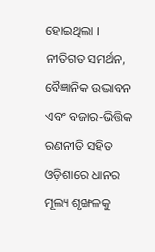ହୋଇଥିଲା । ନୀତିଗତ ସମର୍ଥନ, ବୈଜ୍ଞାନିକ ଉଦ୍ଭାବନ ଏବଂ ବଜାର-ଭିତ୍ତିକ ରଣନୀତି ସହିତ ଓଡ଼ିଶାରେ ଧାନର ମୂଲ୍ୟ ଶୃଙ୍ଖଳକୁ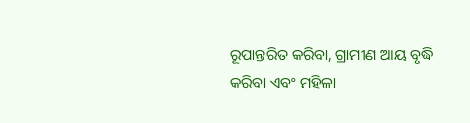ରୂପାନ୍ତରିତ କରିବା, ଗ୍ରାମୀଣ ଆୟ ବୃଦ୍ଧି କରିବା ଏବଂ ମହିଳା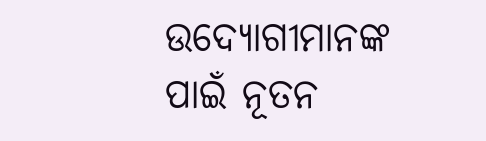ଉଦ୍ୟୋଗୀମାନଙ୍କ ପାଇଁ ନୂତନ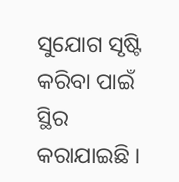ସୁଯୋଗ ସୃଷ୍ଟି କରିବା ପାଇଁ ସ୍ଥିର କରାଯାଇଛି ।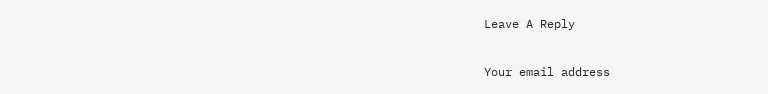Leave A Reply

Your email address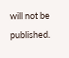will not be published.